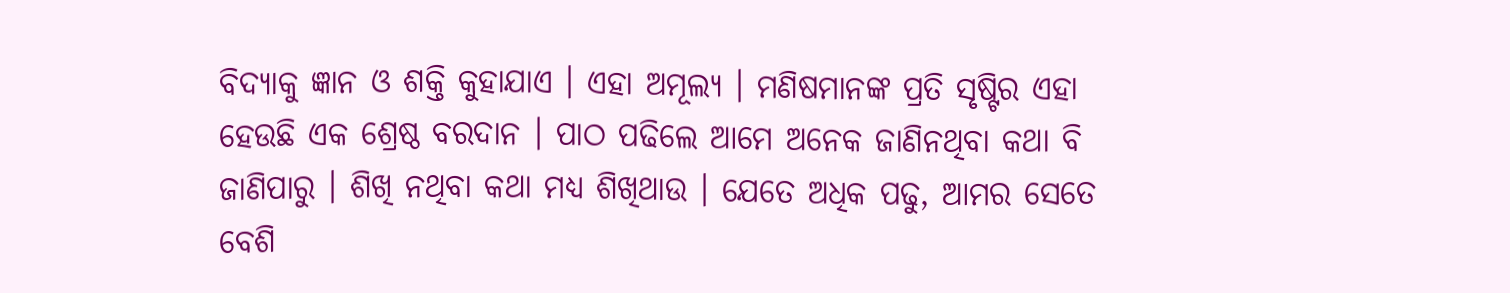ବିଦ୍ୟାକୁ ଜ୍ଞାନ ଓ ଶକ୍ତି କୁହାଯାଏ । ଏହା ଅମୂଲ୍ୟ । ମଣିଷମାନଙ୍କ ପ୍ରତି ସୃଷ୍ଟିର ଏହା ହେଉଛି ଏକ ଶ୍ରେଷ୍ଠ ବରଦାନ । ପାଠ ପଢିଲେ ଆମେ ଅନେକ ଜାଣିନଥିବା କଥା ବି ଜାଣିପାରୁ । ଶିଖି ନଥିବା କଥା ମଧ୍ୟ ଶିଖିଥାଉ । ଯେତେ ଅଧିକ ପଢୁ, ଆମର ସେତେ ବେଶି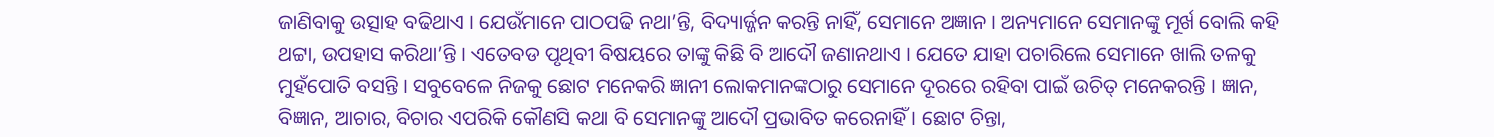ଜାଣିବାକୁ ଉତ୍ସାହ ବଢିଥାଏ । ଯେଉଁମାନେ ପାଠପଢି ନଥା’ନ୍ତି, ବିଦ୍ୟାର୍ଜ୍ଜନ କରନ୍ତି ନାହିଁ, ସେମାନେ ଅଜ୍ଞାନ । ଅନ୍ୟମାନେ ସେମାନଙ୍କୁ ମୂର୍ଖ ବୋଲି କହି ଥଟ୍ଟା, ଉପହାସ କରିଥା’ନ୍ତି । ଏତେବଡ ପୃଥିବୀ ବିଷୟରେ ତାଙ୍କୁ କିଛି ବି ଆଦୌ ଜଣାନଥାଏ । ଯେତେ ଯାହା ପଚାରିଲେ ସେମାନେ ଖାଲି ତଳକୁ ମୁହଁପୋତି ବସନ୍ତି । ସବୁବେଳେ ନିଜକୁ ଛୋଟ ମନେକରି ଜ୍ଞାନୀ ଲୋକମାନଙ୍କଠାରୁ ସେମାନେ ଦୂରରେ ରହିବା ପାଇଁ ଉଚିତ୍ ମନେକରନ୍ତି । ଜ୍ଞାନ, ବିଜ୍ଞାନ, ଆଚାର, ବିଚାର ଏପରିକି କୌଣସି କଥା ବି ସେମାନଙ୍କୁ ଆଦୌ ପ୍ରଭାବିତ କରେନାହିଁ । ଛୋଟ ଚିନ୍ତା,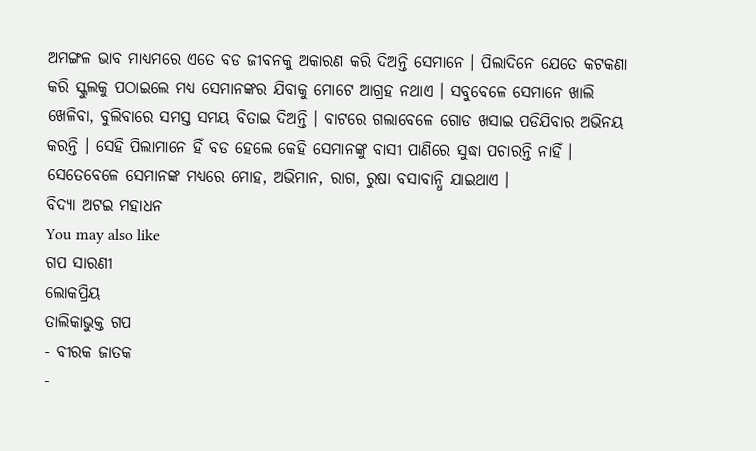ଅମଙ୍ଗଳ ଭାବ ମାଧ୍ୟମରେ ଏତେ ବଡ ଜୀବନକୁ ଅକାରଣ କରି ଦିଅନ୍ତି ସେମାନେ । ପିଲାଦିନେ ଯେତେ କଟକଣା କରି ସ୍କୁଲକୁ ପଠାଇଲେ ମଧ୍ୟ ସେମାନଙ୍କର ଯିବାକୁ ମୋଟେ ଆଗ୍ରହ ନଥାଏ । ସବୁବେଳେ ସେମାନେ ଖାଲି ଖେଳିବା, ବୁଲିବାରେ ସମସ୍ତ ସମୟ ବିତାଇ ଦିଅନ୍ତି । ବାଟରେ ଗଲାବେଳେ ଗୋଡ ଖସାଇ ପଡିଯିବାର ଅଭିନୟ କରନ୍ତି । ସେହି ପିଲାମାନେ ହିଁ ବଡ ହେଲେ କେହି ସେମାନଙ୍କୁ ବାସୀ ପାଣିରେ ସୁଦ୍ଧା ପଚାରନ୍ତି ନାହିଁ । ସେତେବେଳେ ସେମାନଙ୍କ ମଧ୍ୟରେ ମୋହ, ଅଭିମାନ, ରାଗ, ରୁଷା ବସାବାନ୍ଧି ଯାଇଥାଏ ।
ବିଦ୍ୟା ଅଟଇ ମହାଧନ
You may also like
ଗପ ସାରଣୀ
ଲୋକପ୍ରିୟ
ତାଲିକାଭୁକ୍ତ ଗପ
- ବୀରକ ଜାତକ
-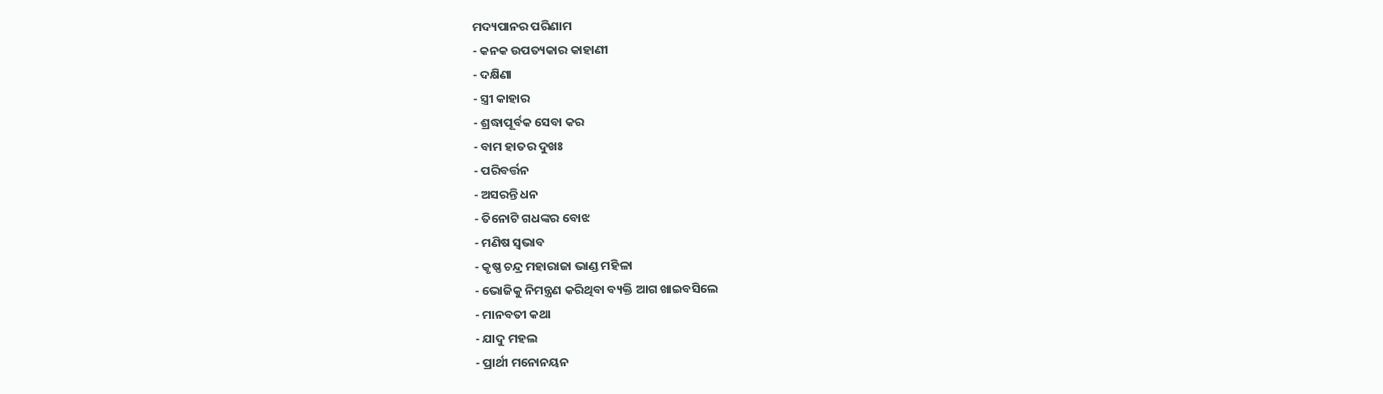ମଦ୍ୟପାନର ପରିଣାମ
- କନକ ଉପତ୍ୟକାର କାହାଣୀ
- ଦକ୍ଷିଣା
- ସ୍ତ୍ରୀ କାହାର
- ଶ୍ରଦ୍ଧାପୂର୍ବକ ସେବା କର
- ବାମ ହାତର ଦୁଖଃ
- ପରିବର୍ତ୍ତନ
- ଅସରନ୍ତି ଧନ
- ତିନୋଟି ଗଧଙ୍କର ବୋଝ
- ମଣିଷ ସ୍ୱଭାବ
- କୃଷ୍ଣ ଚନ୍ଦ୍ର ମହାରାଜା ଭାଣ୍ଡ ମହିଳା
- ଭୋଜିକୁ ନିମନ୍ତ୍ରଣ କରିଥିବା ବ୍ୟକ୍ତି ଆଗ ଖାଇବସିଲେ
- ମାନବତୀ କଥା
- ଯାଦୁ ମହଲ
- ପ୍ରାର୍ଥୀ ମନୋନୟନ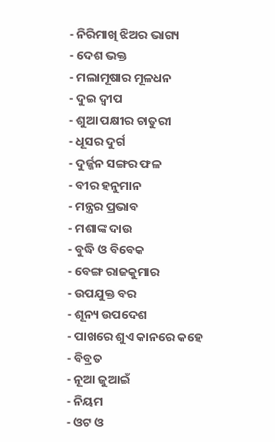- ନିରିମାଖି ଝିଅର ଭାଗ୍ୟ
- ଦେଶ ଭକ୍ତ
- ମଲାମୂଷାର ମୂଳଧନ
- ଦୁଇ ଦ୍ୱୀପ
- ଶୁଆ ପକ୍ଷୀର ଚାତୁରୀ
- ଧୂସର ଦୁର୍ଗ
- ଦୁର୍ଜ୍ଜନ ସଙ୍ଗର ଫଳ
- ବୀର ହନୁମାନ
- ମନ୍ତ୍ରର ପ୍ରଭାବ
- ମଶାଙ୍କ ଦାଉ
- ବୁଦ୍ଧି ଓ ବିବେକ
- ବେଙ୍ଗ ରାଜକୁମାର
- ଉପଯୁକ୍ତ ବର
- ଶୂନ୍ୟ ଉପଦେଶ
- ପାଖରେ ଶୁଏ କାନରେ କହେ
- ବିବ୍ରତ
- ନୂଆ ଜୁଆଇଁ
- ନିୟମ
- ଓଟ ଓ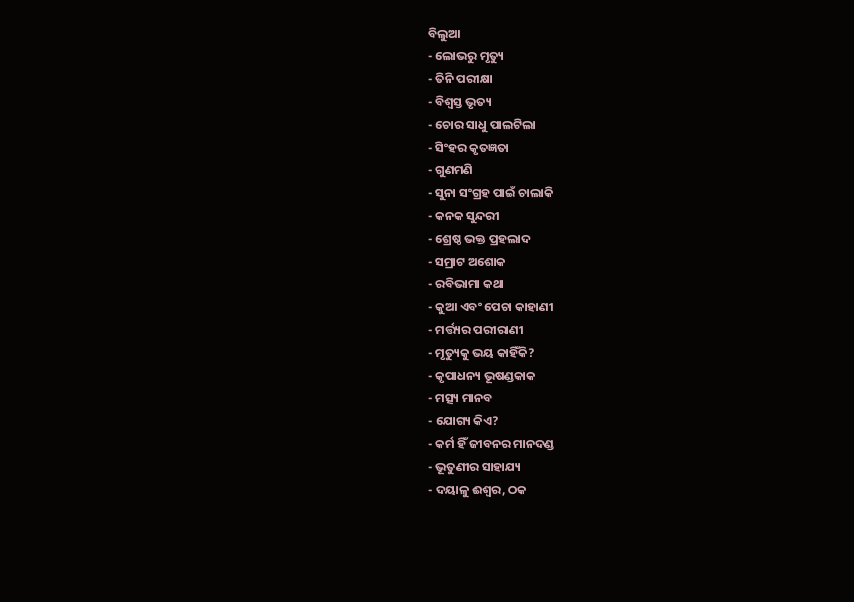ବିଲୁଆ
- ଲୋଭରୁ ମୃତ୍ୟୁ
- ତିନି ପରୀକ୍ଷା
- ବିଶ୍ୱସ୍ତ ଭୃତ୍ୟ
- ଚୋର ସାଧୁ ପାଲଟିଲା
- ସିଂହର କୃତଜ୍ଞତା
- ଗୁଣମଣି
- ସୁନା ସଂଗ୍ରହ ପାଇଁ ଚାଲାକି
- କନକ ସୁନ୍ଦରୀ
- ଶ୍ରେଷ୍ଠ ଭକ୍ତ ପ୍ରହଲାଦ
- ସମ୍ରାଟ ଅଶୋକ
- ରବିଭାମା କଥା
- କୁଆ ଏବଂ ପେଚା କାହାଣୀ
- ମର୍ତ୍ତ୍ୟର ପରୀରାଣୀ
- ମୃତ୍ୟୁକୁ ଭୟ କାହିଁକି?
- କୃପାଧନ୍ୟ ଭୂଷଣ୍ଡକାକ
- ମତ୍ସ୍ୟ ମାନବ
- ଯୋଗ୍ୟ କିଏ?
- କର୍ମ ହିଁ ଜୀବନର ମାନଦଣ୍ଡ
- ଭୂତୁଣୀର ସାହାଯ୍ୟ
- ଦୟାଳୁ ଈଶ୍ୱର, ଠକ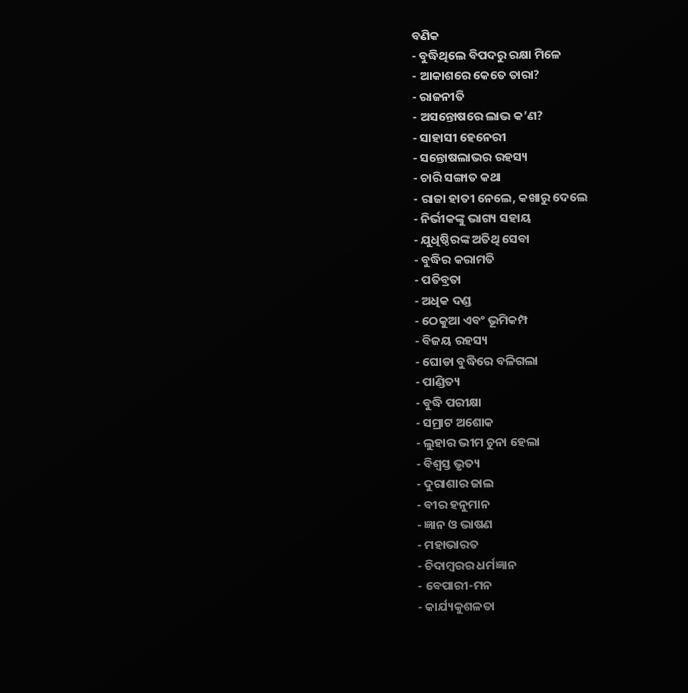ବଣିକ
- ବୁଦ୍ଧିଥିଲେ ବିପଦରୁ ରକ୍ଷା ମିଳେ
- ଆକାଶରେ କେତେ ତାରା?
- ରାଜନୀତି
- ଅସନ୍ତୋଷରେ ଲାଭ କ’ଣ?
- ସାହାସୀ ହେନେରୀ
- ସନ୍ତୋଷଲାଭର ରହସ୍ୟ
- ଚାରି ସଙ୍ଗାତ କଥା
- ରାଜା ହାତୀ ନେଲେ, କଖାରୁ ଦେଲେ
- ନିର୍ଭୀକଙ୍କୁ ଭାଗ୍ୟ ସହାୟ
- ଯୁଧିଷ୍ଠିରଙ୍କ ଅତିଥି ସେବା
- ବୁଦ୍ଧିର କରାମତି
- ପତିବ୍ରତା
- ଅଧିକ ଦଣ୍ଡ
- ଠେକୁଆ ଏବଂ ଭୂମିକମ୍ପ
- ବିଜୟ ରହସ୍ୟ
- ଘୋଡା ବୁଦ୍ଧିରେ ବଳିଗଲା
- ପାଣ୍ଡିତ୍ୟ
- ବୁଦ୍ଧି ପରୀକ୍ଷା
- ସମ୍ରାଟ ଅଶୋକ
- ଲୁହାର ଭୀମ ଚୁନା ହେଲା
- ବିଶ୍ୱସ୍ତ ଭୃତ୍ୟ
- ଦୁରାଶାର ଜାଲ
- ବୀର ହନୁମାନ
- ଜ୍ଞାନ ଓ ଭାଷଣ
- ମହାଭାରତ
- ଚିଦାମ୍ବରର ଧର୍ମଜ୍ଞାନ
- ବେପାରୀ-ମନ
- କାର୍ଯ୍ୟକୁଶଳତା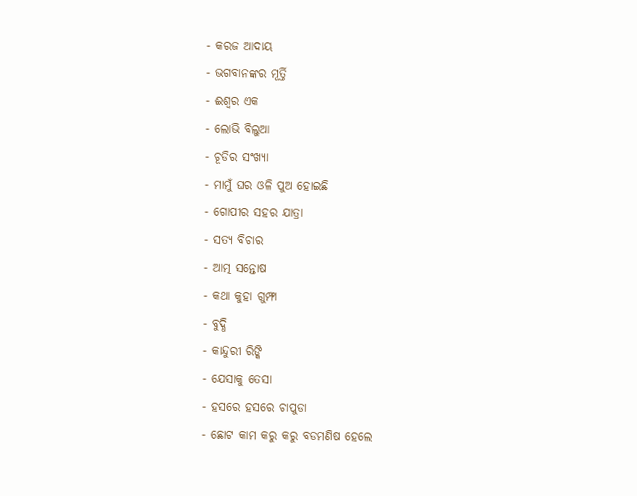- କରଜ ଆଦାୟ
- ଭଗବାନଙ୍କର ମୂର୍ତ୍ତି
- ଈଶ୍ୱର ଏକ
- ଲୋଭି ବିଲୁଆ
- ଚୂଡିର ସଂଖ୍ୟା
- ମାମୁଁ ଘର ଓଳି ପୁଅ ହୋଇଛି
- ଗୋପୀର ସହର ଯାତ୍ରା
- ସତ୍ୟ ବିଚାର
- ଆତ୍ମ ସନ୍ତୋଷ
- କଥା କୁହା ଗୁମ୍ଫା
- ବୁଦ୍ଧି
- କାନ୍ଦୁରୀ ରିଙ୍କି
- ଯେସାକୁ ତେସା
- ହସରେ ହସରେ ଚାପୁଡା
- ଛୋଟ କାମ କରୁ କରୁ ବଡମଣିଷ ହେଲେ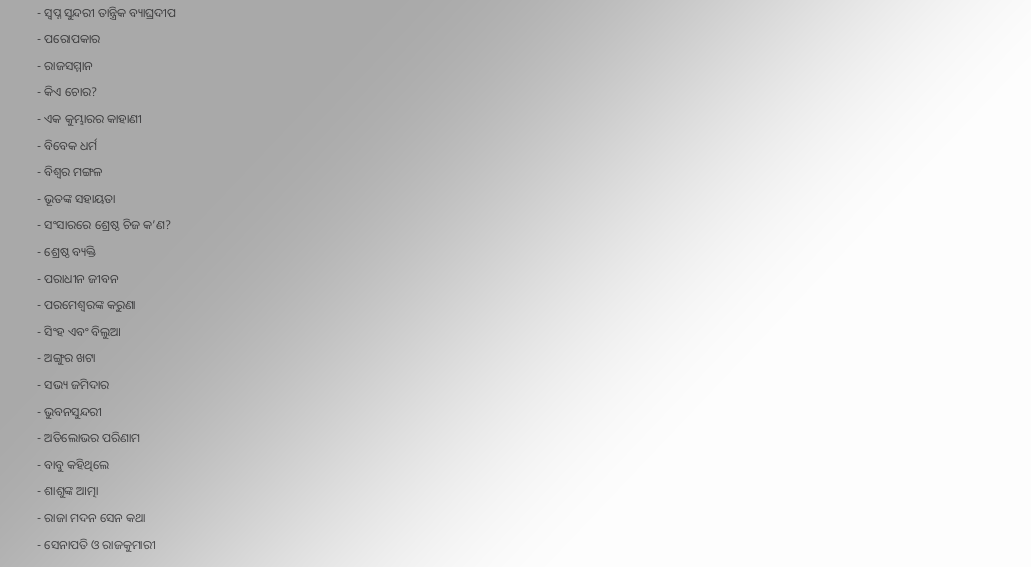- ସ୍ୱପ୍ନ ସୁନ୍ଦରୀ ତାନ୍ତ୍ରିକ ବ୍ୟାଘ୍ରଦୀପ
- ପରୋପକାର
- ରାଜସମ୍ମାନ
- କିଏ ଚୋର?
- ଏକ କୁମ୍ଭାରର କାହାଣୀ
- ବିବେକ ଧର୍ମ
- ବିଶ୍ୱର ମଙ୍ଗଳ
- ଭୂତଙ୍କ ସହାୟତା
- ସଂସାରରେ ଶ୍ରେଷ୍ଠ ଚିଜ କ’ଣ?
- ଶ୍ରେଷ୍ଠ ବ୍ୟକ୍ତି
- ପରାଧୀନ ଜୀବନ
- ପରମେଶ୍ୱରଙ୍କ କରୁଣା
- ସିଂହ ଏବଂ ବିଲୁଆ
- ଅଙ୍ଗୁର ଖଟା
- ସଭ୍ୟ ଜମିଦାର
- ଭୁବନସୁନ୍ଦରୀ
- ଅତିଲୋଭର ପରିଣାମ
- ବାବୁ କହିଥିଲେ
- ଶାଶୁଙ୍କ ଆତ୍ମା
- ରାଜା ମଦନ ସେନ କଥା
- ସେନାପତି ଓ ରାଜକୁମାରୀ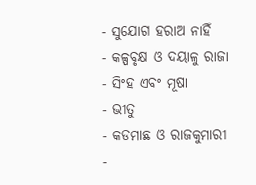- ସୁଯୋଗ ହରାଅ ନାହିଁ
- କଳ୍ପବୃକ୍ଷ ଓ ଦୟାଳୁ ରାଜା
- ସିଂହ ଏବଂ ମୂଷା
- ଭୀତୁ
- କଡମାଛ ଓ ରାଜକୁମାରୀ
-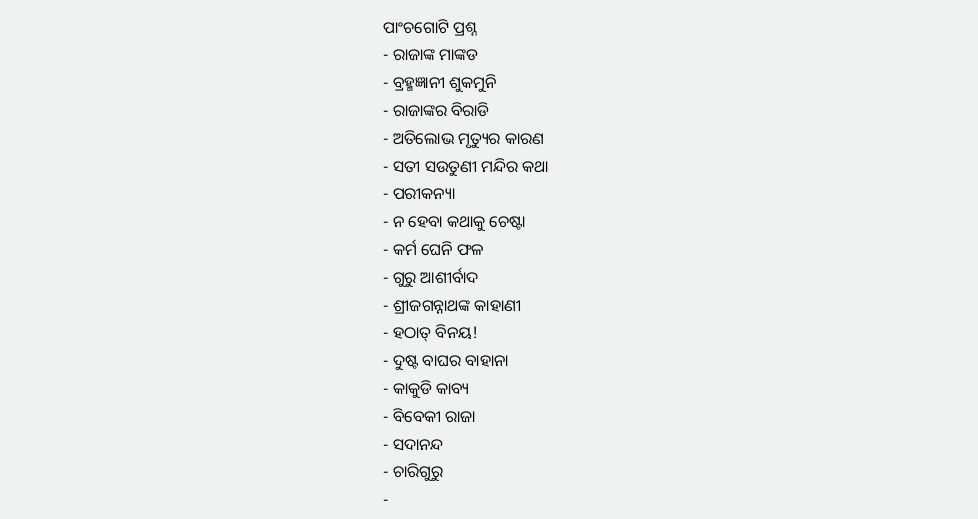ପାଂଚଗୋଟି ପ୍ରଶ୍ନ
- ରାଜାଙ୍କ ମାଙ୍କଡ
- ବ୍ରହ୍ମଜ୍ଞାନୀ ଶୁକମୁନି
- ରାଜାଙ୍କର ବିରାଡି
- ଅତିଲୋଭ ମୃତ୍ୟୁର କାରଣ
- ସତୀ ସଉତୁଣୀ ମନ୍ଦିର କଥା
- ପରୀକନ୍ୟା
- ନ ହେବା କଥାକୁ ଚେଷ୍ଟା
- କର୍ମ ଘେନି ଫଳ
- ଗୁରୁ ଆଶୀର୍ବାଦ
- ଶ୍ରୀଜଗନ୍ନାଥଙ୍କ କାହାଣୀ
- ହଠାତ୍ ବିନୟ!
- ଦୁଷ୍ଟ ବାଘର ବାହାନା
- କାକୁଡି କାବ୍ୟ
- ବିବେକୀ ରାଜା
- ସଦାନନ୍ଦ
- ଚାରିଗୁରୁ
-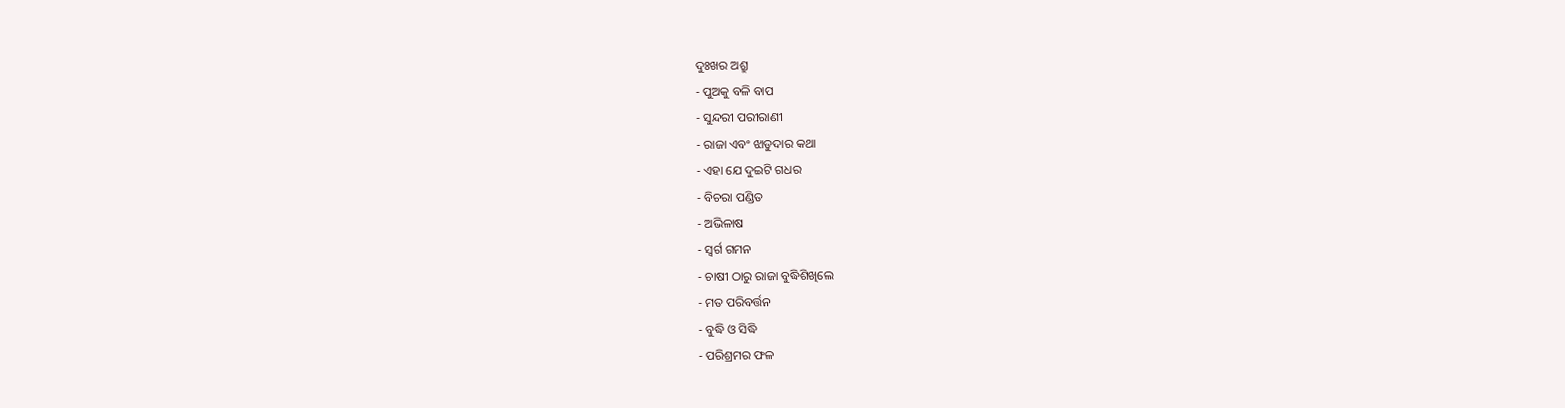ଦୁଃଖର ଅଶ୍ରୁ
- ପୁଅକୁ ବଳି ବାପ
- ସୁନ୍ଦରୀ ପରୀରାଣୀ
- ରାଜା ଏବଂ ଝାଡୁଦାର କଥା
- ଏହା ଯେ ଦୁଇଟି ଗଧର
- ବିଚରା ପଣ୍ଡିତ
- ଅଭିଳାଷ
- ସ୍ୱର୍ଗ ଗମନ
- ଚାଷୀ ଠାରୁ ରାଜା ବୁଦ୍ଧିଶିଖିଲେ
- ମତ ପରିବର୍ତ୍ତନ
- ବୁଦ୍ଧି ଓ ସିଦ୍ଧି
- ପରିଶ୍ରମର ଫଳ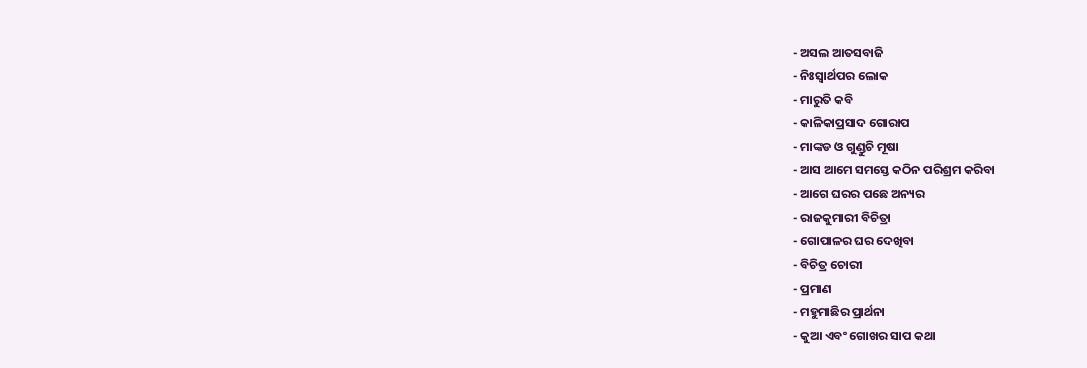- ଅସଲ ଆତସବାଜି
- ନିଃସ୍ୱାର୍ଥପର ଲୋକ
- ମାରୁତି କବି
- କାଳିକାପ୍ରସାଦ ଗୋରାପ
- ମାଙ୍କଡ ଓ ଗୁଣ୍ଡୁଚି ମୂଷା
- ଆସ ଆମେ ସମସ୍ତେ କଠିନ ପରିଶ୍ରମ କରିବା
- ଆଗେ ଘରର ପଛେ ଅନ୍ୟର
- ରାଜକୁମାରୀ ବିଚିତ୍ରା
- ଗୋପାଳର ଘର ଦେଖିବା
- ବିଚିତ୍ର ଚୋରୀ
- ପ୍ରମାଣ
- ମହୁମାଛିର ପ୍ରାର୍ଥନା
- କୁଆ ଏବଂ ଗୋଖର ସାପ କଥା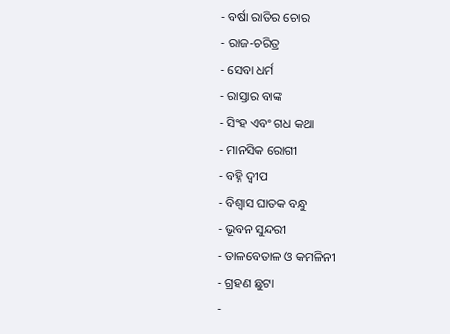- ବର୍ଷା ରାତିର ଚୋର
- ରାଜ-ଚରିତ୍ର
- ସେବା ଧର୍ମ
- ରାସ୍ତାର ବାଙ୍କ
- ସିଂହ ଏବଂ ଗଧ କଥା
- ମାନସିକ ରୋଗୀ
- ବହ୍ନି ଦ୍ୱୀପ
- ବିଶ୍ୱାସ ଘାତକ ବନ୍ଧୁ
- ଭୂବନ ସୁନ୍ଦରୀ
- ତାଳବେତାଳ ଓ କମଳିନୀ
- ଗ୍ରହଣ ଛୁଟା
-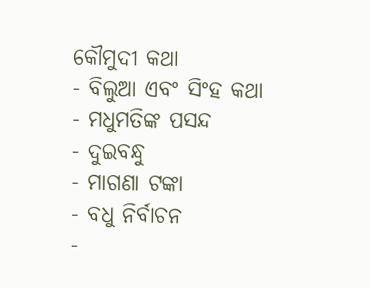କୌମୁଦୀ କଥା
- ବିଲୁଆ ଏବଂ ସିଂହ କଥା
- ମଧୁମତିଙ୍କ ପସନ୍ଦ
- ଦୁଇବନ୍ଧୁ
- ମାଗଣା ଟଙ୍କା
- ବଧୁ ନିର୍ବାଚନ
-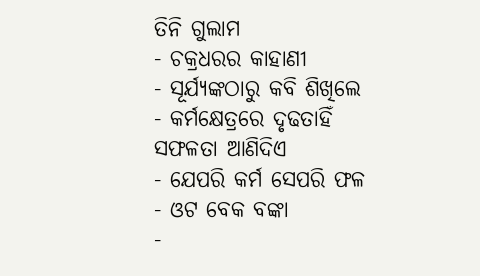ତିନି ଗୁଲାମ
- ଚକ୍ରଧରର କାହାଣୀ
- ସୂର୍ଯ୍ୟଙ୍କଠାରୁ କବି ଶିଖିଲେ
- କର୍ମକ୍ଷେତ୍ରରେ ଦୃଢତାହିଁ ସଫଳତା ଆଣିଦିଏ
- ଯେପରି କର୍ମ ସେପରି ଫଳ
- ଓଟ ବେକ ବଙ୍କା
-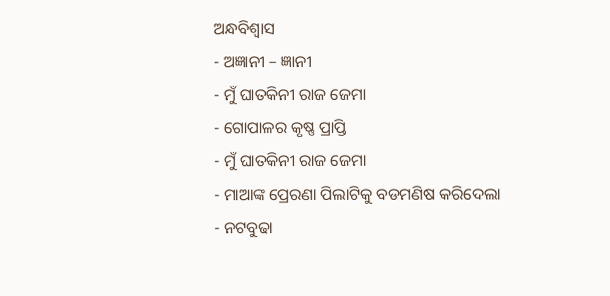ଅନ୍ଧବିଶ୍ୱାସ
- ଅଜ୍ଞାନୀ – ଜ୍ଞାନୀ
- ମୁଁ ଘାତକିନୀ ରାଜ ଜେମା
- ଗୋପାଳର କୃଷ୍ଣ ପ୍ରାପ୍ତି
- ମୁଁ ଘାତକିନୀ ରାଜ ଜେମା
- ମାଆଙ୍କ ପ୍ରେରଣା ପିଲାଟିକୁ ବଡମଣିଷ କରିଦେଲା
- ନଟବୁଢା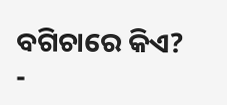ବଗିଚାରେ କିଏ?
-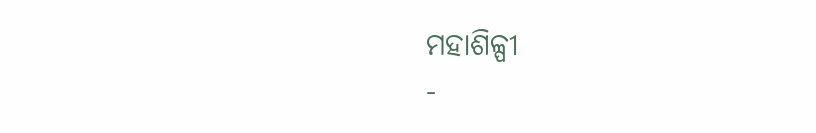ମହାଶିଳ୍ପୀ
-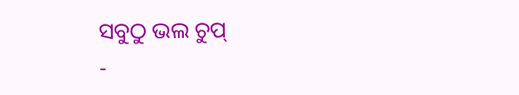ସବୁଠୁ ଭଲ ଚୁପ୍
-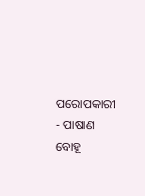ପରୋପକାରୀ
- ପାଷାଣ ବୋହୂ